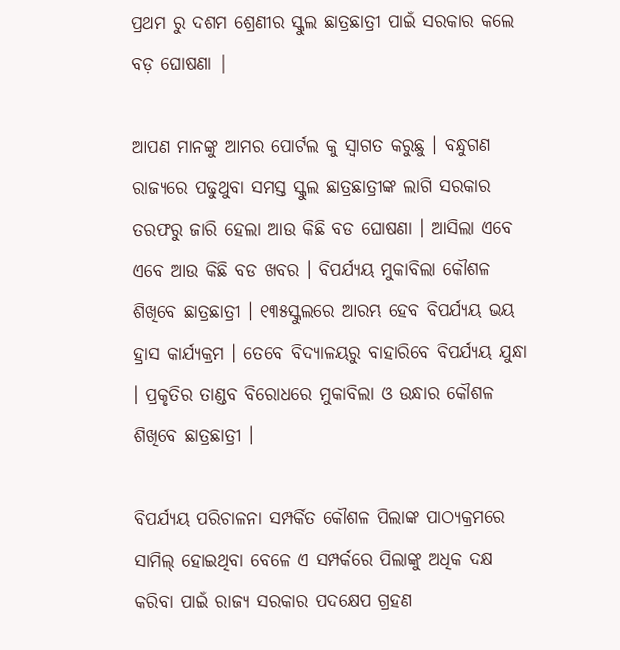ପ୍ରଥମ ରୁ ଦଶମ ଶ୍ରେଣୀର ସ୍କୁଲ ଛାତ୍ରଛାତ୍ରୀ ପାଇଁ ସରକାର କଲେ ବଡ଼ ଘୋଷଣା |

ଆପଣ ମାନଙ୍କୁ ଆମର ପୋର୍ଟଲ କୁ ସ୍ୱାଗତ କରୁଛୁ । ବନ୍ଧୁଗଣ ରାଜ୍ୟରେ ପଢୁଥୁବା ସମସ୍ତ ସ୍କୁଲ ଛାତ୍ରଛାତ୍ରୀଙ୍କ ଲାଗି ସରକାର ତରଫରୁ ଜାରି ହେଲା ଆଉ କିଛି ବଡ ଘୋଷଣା । ଆସିଲା ଏବେ ଏବେ ଆଉ କିଛି ବଡ ଖବର । ବିପର୍ଯ୍ୟୟ ମୁକାବିଲା କୌଶଳ ଶିଖିବେ ଛାତ୍ରଛାତ୍ରୀ । ୧୩୫ସ୍କୁଲରେ ଆରମ୍ଭ ହେବ ବିପର୍ଯ୍ୟୟ ଭୟ ହ୍ରାସ କାର୍ଯ୍ୟକ୍ରମ । ତେବେ ବିଦ୍ୟାଳୟରୁ ବାହାରିବେ ବିପର୍ଯ୍ୟୟ ଯୁନ୍ଧା । ପ୍ରକୃତିର ତାଣ୍ଡବ ବିରୋଧରେ ମୁକାବିଲା ଓ ଉନ୍ଧାର କୌଶଳ ଶିଖିବେ ଛାତ୍ରଛାତ୍ରୀ ।

ବିପର୍ଯ୍ୟୟ ପରିଚାଳନା ସମ୍ପର୍କିତ କୌଶଳ ପିଲାଙ୍କ ପାଠ୍ୟକ୍ରମରେ ସାମିଲ୍ ହୋଇଥିବା ବେଳେ ଏ ସମ୍ପର୍କରେ ପିଲାଙ୍କୁ ଅଧିକ ଦକ୍ଷ କରିବା ପାଇଁ ରାଜ୍ୟ ସରକାର ପଦକ୍ଷେପ ଗ୍ରହଣ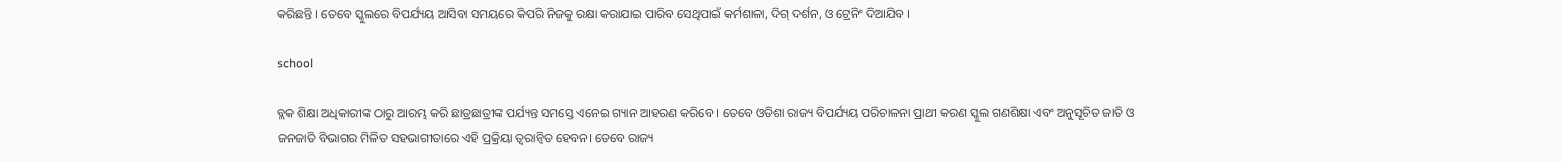କରିଛନ୍ତି । ତେବେ ସ୍କୁଲରେ ବିପର୍ଯ୍ୟୟ ଆସିବା ସମୟରେ କିପରି ନିଜକୁ ରକ୍ଷା କରାଯାଇ ପାରିବ ସେଥିପାଇଁ କର୍ମଶାଳା, ଦିଗ୍ ଦର୍ଶନ, ଓ ଟ୍ରେନିଂ ଦିଆଯିବ ।

school

ବ୍ଲକ ଶିକ୍ଷା ଅଧିକାରୀଙ୍କ ଠାରୁ ଆରମ୍ଭ କରି ଛାତ୍ରଛାତ୍ରୀଙ୍କ ପର୍ଯ୍ୟନ୍ତ ସମସ୍ତେ ଏନେଇ ଗ୍ୟାନ ଆହରଣ କରିବେ । ତେବେ ଓଡିଶା ରାଜ୍ୟ ବିପର୍ଯ୍ୟୟ ପରିଚାଳନା ପ୍ରାଥୀ କରଣ ସ୍କୁଲ ଗଣଶିକ୍ଷା ଏବଂ ଅନୁସୂଚିତ ଜାତି ଓ ଜନଜାତି ବିଭାଗର ମିଳିତ ସହଭାଗୀତାରେ ଏହି ପ୍ରକ୍ରିୟା ତ୍ୱରାନ୍ୱିତ ହେବନ। ତେବେ ରାଜ୍ୟ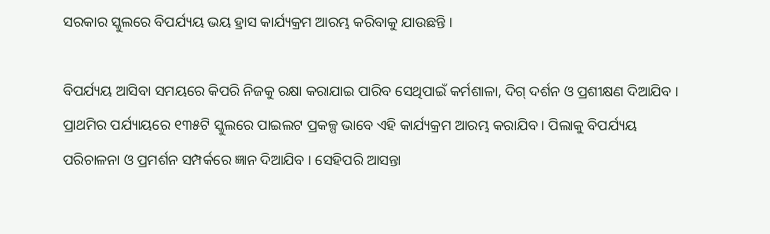ସରକାର ସ୍କୁଲରେ ବିପର୍ଯ୍ୟୟ ଭୟ ହ୍ରାସ କାର୍ଯ୍ୟକ୍ରମ ଆରମ୍ଭ କରିବାକୁ ଯାଉଛନ୍ତି ।

ବିପର୍ଯ୍ୟୟ ଆସିବା ସମୟରେ କିପରି ନିଜକୁ ରକ୍ଷା କରାଯାଇ ପାରିବ ସେଥିପାଇଁ କର୍ମଶାଳା, ଦିଗ୍ ଦର୍ଶନ ଓ ପ୍ରଶୀକ୍ଷଣ ଦିଆଯିବ । ପ୍ରାଥମିର ପର୍ଯ୍ୟାୟରେ ୧୩୫ଟି ସ୍କୁଲରେ ପାଇଲଟ ପ୍ରକଳ୍ପ ଭାବେ ଏହି କାର୍ଯ୍ୟକ୍ରମ ଆରମ୍ଭ କରାଯିବ । ପିଲାକୁ ବିପର୍ଯ୍ୟୟ ପରିଚାଳନା ଓ ପ୍ରମର୍ଶନ ସମ୍ପର୍କରେ ଜ୍ଞାନ ଦିଆଯିବ । ସେହିପରି ଆସନ୍ତା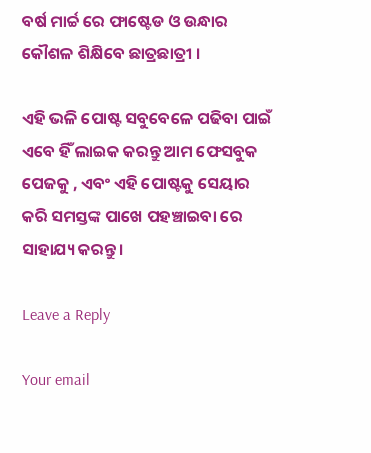ବର୍ଷ ମାର୍ଚ୍ଚ ରେ ଫାଷ୍ଟେଡ ଓ ଉନ୍ଧାର କୌଶଳ ଶିକ୍ଷିବେ ଛାତ୍ରଛାତ୍ରୀ ।

ଏହି ଭଳି ପୋଷ୍ଟ ସବୁବେଳେ ପଢିବା ପାଇଁ ଏବେ ହିଁ ଲାଇକ କରନ୍ତୁ ଆମ ଫେସବୁକ ପେଜକୁ , ଏବଂ ଏହି ପୋଷ୍ଟକୁ ସେୟାର କରି ସମସ୍ତଙ୍କ ପାଖେ ପହଞ୍ଚାଇବା ରେ ସାହାଯ୍ୟ କରନ୍ତୁ ।

Leave a Reply

Your email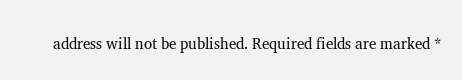address will not be published. Required fields are marked *